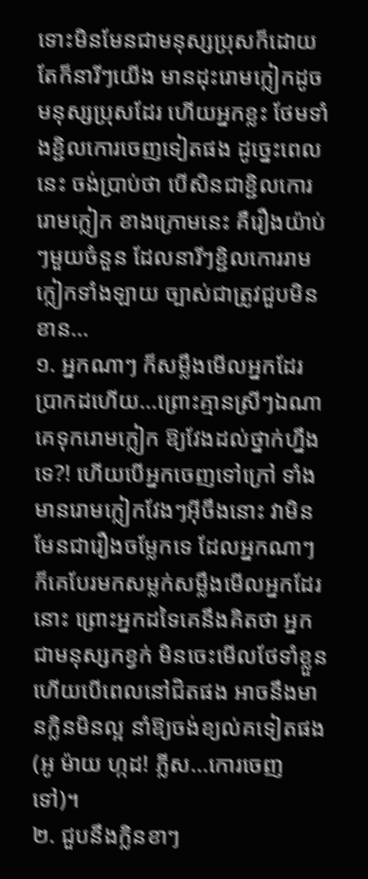ទោះមិនមែនជាមនុស្សប្រុសក៏ដោយ តែក៏នារីៗយើង មានដុះរោមក្លៀកដូចមនុស្សប្រុសដែរ ហើយអ្នកខ្លះ ថែមទាំងខ្ជិលកោរចេញទៀតផង ដូច្នេះពេលនេះ ចង់ប្រាប់ថា បើសិនជាខ្ជិលកោររោមក្លៀក ខាងក្រោមនេះ គឺរឿងយ៉ាប់ៗមួយចំនួន ដែលនារីៗខ្ជិលកោររាមក្លៀកទាំងឡាយ ច្បាស់ជាត្រូវជួបមិនខាន...
១. អ្នកណាៗ ក៏សម្លឹងមើលអ្នកដែរ
ប្រាកដហើយ...ព្រោះគ្មានស្រីៗឯណា គេទុករោមក្លៀក ឱ្យវែងដល់ថ្នាក់ហ្នឹងទេ?! ហើយបើអ្នកចេញទៅក្រៅ ទាំងមានរោមក្លៀកវែងៗអ៊ីចឹងនោះ វាមិនមែនជារឿងចម្លែកទេ ដែលអ្នកណាៗ ក៏គេបែរមកសម្លក់សម្លឹងមើលអ្នកដែរនោះ ព្រោះអ្នកដទៃគេនឹងគិតថា អ្នកជាមនុស្សកខ្វក់ មិនចេះមើលថែទាំខ្លួន ហើយបើពេលនៅជិតផង អាចនឹងមានក្លិនមិនល្អ នាំឱ្យចង់ខ្យល់គទៀតផង (អូ ម៉ាយ ហ្កដ! ភ្លីស...កោរចេញទៅ)។
២. ជួបនឹងក្លិនខាៗ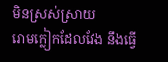មិនស្រស់ស្រាយ
រោមក្លៀកដែលវែង នឹងធ្វើ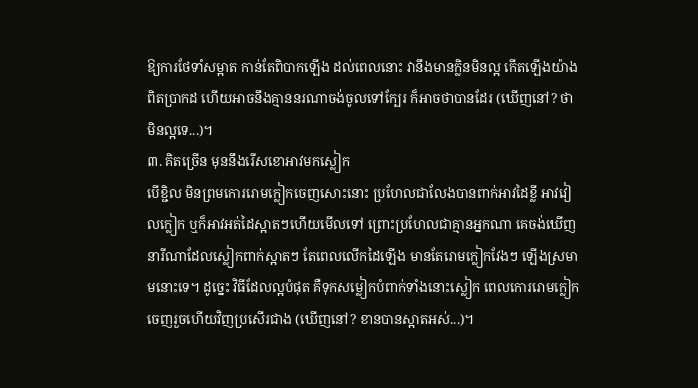ឱ្យការថែទាំសម្អាត កាន់តែពិបាកឡើង ដល់ពេលនោះ វានឹងមានក្លិនមិនល្អ កើតឡើងយ៉ាងពិតប្រាកដ ហើយអាចនឹងគ្មាននរណាចង់ចូលទៅក្បែរ ក៏អាចថាបានដែរ (ឃើញនៅ? ថា មិនល្អទេ...)។
៣. គិតច្រើន មុននឹងរើសខោអាវមកស្លៀក
បើខ្ជិល មិនព្រមកោររោមក្លៀកចេញសោះនោះ ប្រហែលជាលែងបានពាក់អាវដៃខ្លី អាវវៀលក្លៀក ឬក៏អាវអត់ដៃស្អាតៗហើយមើលទៅ ព្រោះប្រហែលជាគ្មានអ្នកណា គេចង់ឃើញនារីណាដែលស្លៀកពាក់ស្អាតៗ តែពេលលើកដៃឡើង មានតែរោមក្លៀកវែងៗ ឡើងស្រមាមនោះទេ។ ដូច្នេះ វិធីដែលល្អបំផុត គឺទុកសម្លៀកបំពាក់ទាំងនោះស្លៀក ពេលកោររោមក្លៀកចេញរួចហើយវិញប្រសើរជាង (ឃើញនៅ? ខានបានស្អាតអស់...)។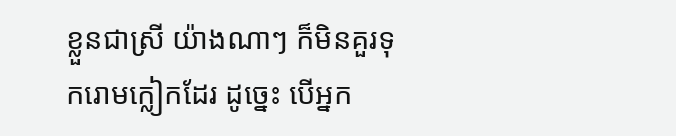ខ្លួនជាស្រី យ៉ាងណាៗ ក៏មិនគួរទុករោមក្លៀកដែរ ដូច្នេះ បើអ្នក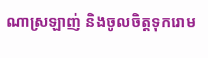ណាស្រឡាញ់ និងចូលចិត្តទុករោម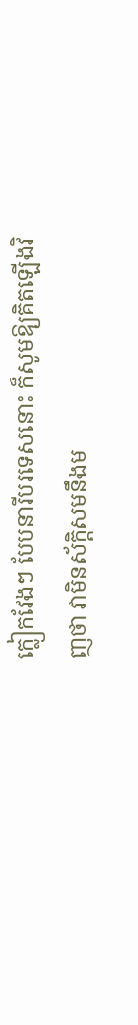ក្លៀកវែងៗ បែបនារីបរទេសនោះ ក៏សូមឱ្យគិតឡើងវិញថា វាមិនស័ក្តិសមនឹងម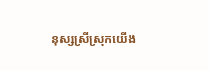នុស្សស្រីស្រុកយើង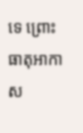ទេ ព្រោះធាតុអាកាស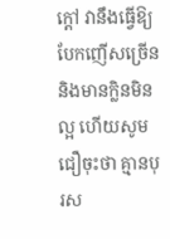ក្តៅ វានឹងធ្វើឱ្យបែកញើសច្រើន និងមានក្លិនមិនល្អ ហើយសូមជឿចុះថា គ្មានបុរស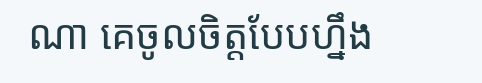ណា គេចូលចិត្តបែបហ្នឹង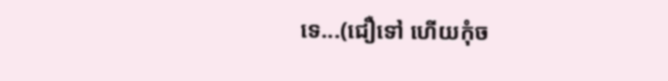ទេ...(ជឿទៅ ហើយកុំច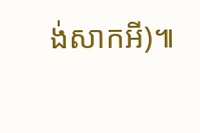ង់សាកអី)៕